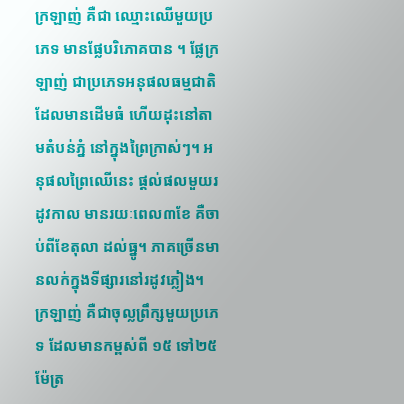ក្រឡាញ់ គឺជា ឈ្មោះឈើមួយប្រភេទ មានផ្លែបរិភោគបាន ។ ផ្លែក្រឡាញ់ ជាប្រភេទអនុផលធម្មជាតិ ដែលមានដើមធំ ហើយដុះនៅតាមតំបន់ភ្នំ នៅក្នុងព្រៃក្រាស់ៗ។ អនុផលព្រៃឈើនេះ ផ្ដល់ផលមួយរដូវកាល មានរយៈពេល៣ខែ គឺចាប់ពីខែតុលា ដល់ធ្នូ។ ភាគច្រើនមានលក់ក្នុងទីផ្សារនៅរដូវភ្លៀង។
ក្រឡាញ់ គឺជាចុល្លព្រឹក្សមួយប្រភេទ ដែលមានកម្ពស់ពី ១៥ ទៅ២៥ម៉ែត្រ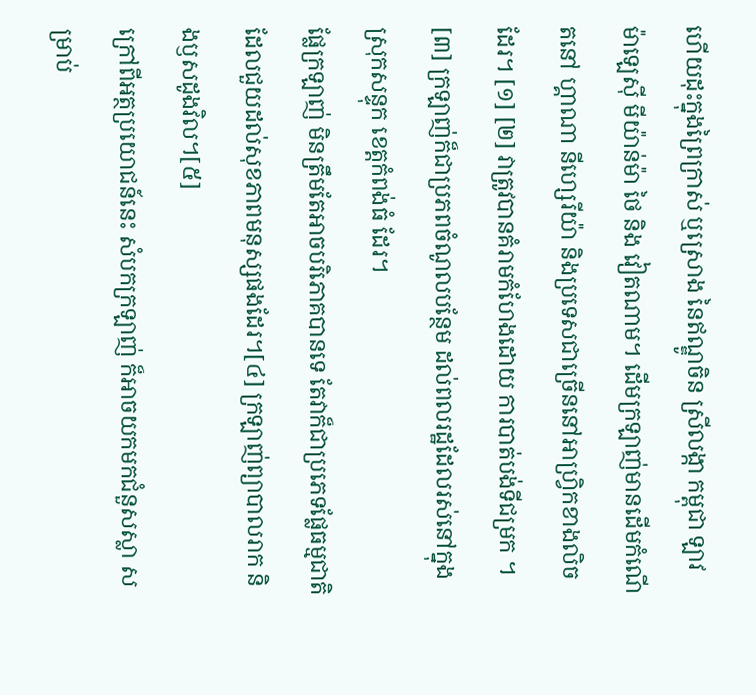ហើយដុះក្នុងព្រៃក្រាស់ ឬស្រោង នៃឥណ្ឌូចិន ស្រីលង្កា កម្ពុជា ឡាវ ម៉ាឡេស៊ី មីយ៉ាន់ម៉ា ថៃ និង វៀតណាម។ ដើមក្រឡាញ់មានដើមកំណើតនៅ ហ្គាណា នីហ្សេរីយ៉ា និងប្រទេសជាច្រើននៅអាហ្វ្រិកខាងលិចដែរ។ [១] [២] វាត្រូវបានគំរាមកំហែងដោយ ការបាត់បង់ទីជម្រក ។ [៣] ក្រឡាញ់ក៏ជាប្រភពចំណូលបន្ថែម ដល់ពលរដ្ឋដែលរស់នៅក្នុងស្រុកសន្ទុក ខេត្តកំពង់ធំ ដែរ។
ផ្លែក្រឡាញ់ មិនត្រឹមតែអាចបរិភោគបានទេ តែវាក៏ជាប្រភេទផ្លែធម្មជាតិ ដែលជួយដល់សុខភាពមនុស្សផងដែរ។[៤] ក្រឡាញ់ព្យាបាលរាក និងឫសដូងវិល។[៥]
ក្រៅពីអត្ថប្រយោជន៍នេះ សំបកក្រឡាញ់ ក៏អាចយកមកជំនួសស្លា សម្រាប់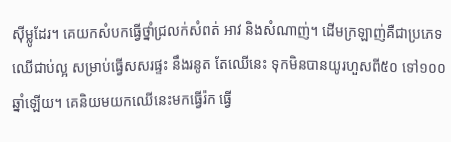ស៊ីម្លូដែរ។ គេយកសំបកធ្វើថ្នាំជ្រលក់សំពត់ អាវ និងសំណាញ់។ ដើមក្រឡាញ់គឺជាប្រភេទឈើជាប់ល្អ សម្រាប់ធ្វើសសរផ្ទះ នឹងរនូត តែឈើនេះ ទុកមិនបានយូរហួសពី៥០ ទៅ១០០ឆ្នាំឡើយ។ គេនិយមយកឈើនេះមកធ្វើរ៉ក ធ្វើ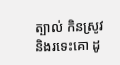ត្បាល់ កិនស្រូវ និងរទេះគោ ដូ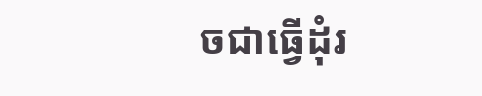ចជាធ្វើដុំរ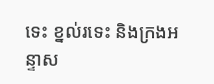ទេះ ខ្នល់រទេះ និងក្រងអន្ទាស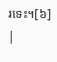រទេះ។[៦]
|